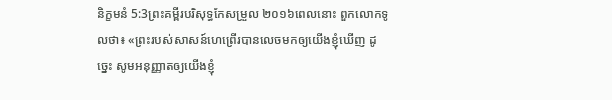និក្ខមនំ 5:3ព្រះគម្ពីរបរិសុទ្ធកែសម្រួល ២០១៦ពេលនោះ ពួកលោកទូលថា៖ «ព្រះរបស់សាសន៍ហេព្រើរបានលេចមកឲ្យយើងខ្ញុំឃើញ ដូច្នេះ សូមអនុញ្ញាតឲ្យយើងខ្ញុំ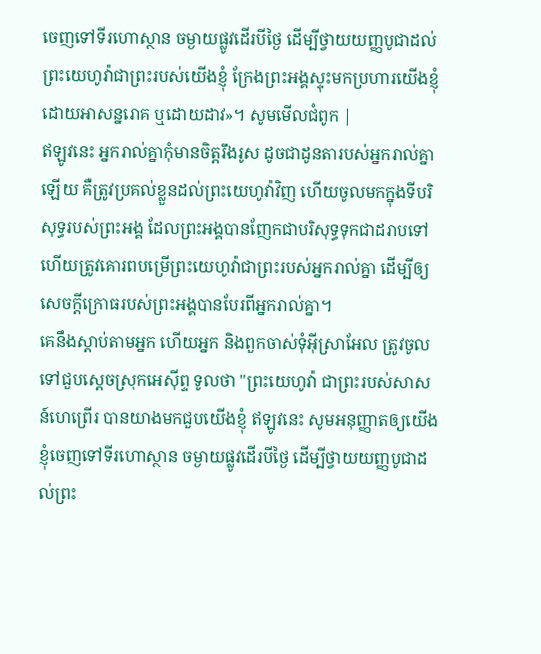ចេញទៅទីរហោស្ថាន ចម្ងាយផ្លូវដើរបីថ្ងៃ ដើម្បីថ្វាយយញ្ញបូជាដល់ព្រះយេហូវ៉ាជាព្រះរបស់យើងខ្ញុំ ក្រែងព្រះអង្គស្ទុះមកប្រហារយើងខ្ញុំ ដោយអាសន្នរោគ ឬដោយដាវ»។ សូមមើលជំពូក |
ឥឡូវនេះ អ្នករាល់គ្នាកុំមានចិត្តរឹងរូស ដូចជាដូនតារបស់អ្នករាល់គ្នាឡើយ គឺត្រូវប្រគល់ខ្លួនដល់ព្រះយេហូវ៉ាវិញ ហើយចូលមកក្នុងទីបរិសុទ្ធរបស់ព្រះអង្គ ដែលព្រះអង្គបានញែកជាបរិសុទ្ធទុកជាដរាបទៅ ហើយត្រូវគោរពបម្រើព្រះយេហូវ៉ាជាព្រះរបស់អ្នករាល់គ្នា ដើម្បីឲ្យសេចក្ដីក្រោធរបស់ព្រះអង្គបានបែរពីអ្នករាល់គ្នា។
គេនឹងស្តាប់តាមអ្នក ហើយអ្នក និងពួកចាស់ទុំអ៊ីស្រាអែល ត្រូវចូលទៅជួបស្តេចស្រុកអេស៊ីព្ទ ទូលថា "ព្រះយេហូវ៉ា ជាព្រះរបស់សាសន៍ហេព្រើរ បានយាងមកជួបយើងខ្ញុំ ឥឡូវនេះ សូមអនុញ្ញាតឲ្យយើងខ្ញុំចេញទៅទីរហោស្ថាន ចម្ងាយផ្លូវដើរបីថ្ងៃ ដើម្បីថ្វាយយញ្ញបូជាដល់ព្រះ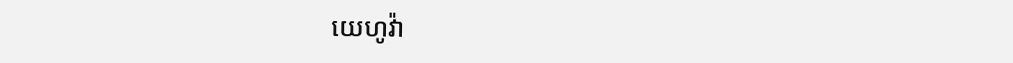យេហូវ៉ា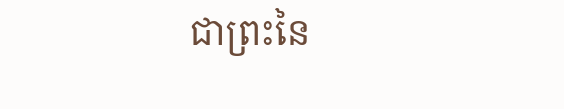ជាព្រះនៃ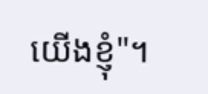យើងខ្ញុំ"។